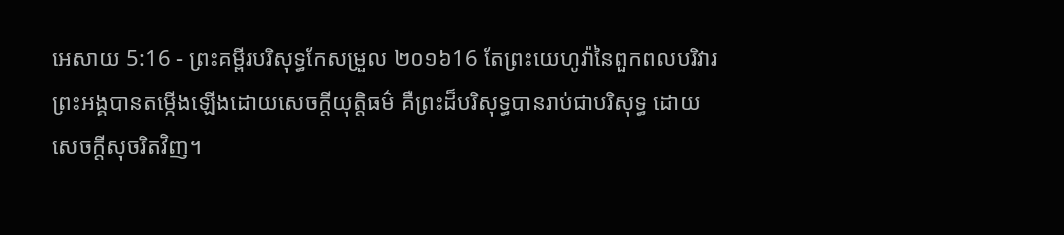អេសាយ 5:16 - ព្រះគម្ពីរបរិសុទ្ធកែសម្រួល ២០១៦16 តែព្រះយេហូវ៉ានៃពួកពលបរិវារ ព្រះអង្គបានតម្កើងឡើងដោយសេចក្ដីយុត្តិធម៌ គឺព្រះដ៏បរិសុទ្ធបានរាប់ជាបរិសុទ្ធ ដោយសេចក្ដីសុចរិតវិញ។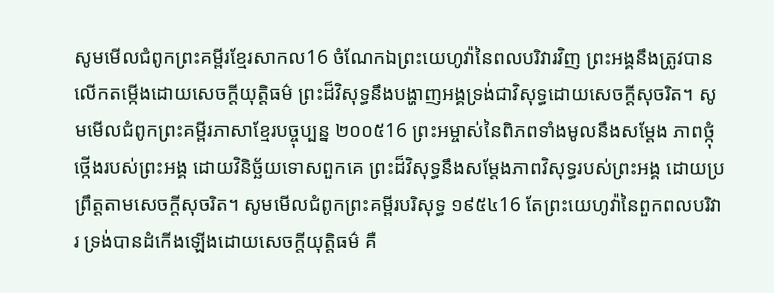សូមមើលជំពូកព្រះគម្ពីរខ្មែរសាកល16 ចំណែកឯព្រះយេហូវ៉ានៃពលបរិវារវិញ ព្រះអង្គនឹងត្រូវបានលើកតម្កើងដោយសេចក្ដីយុត្តិធម៌ ព្រះដ៏វិសុទ្ធនឹងបង្ហាញអង្គទ្រង់ជាវិសុទ្ធដោយសេចក្ដីសុចរិត។ សូមមើលជំពូកព្រះគម្ពីរភាសាខ្មែរបច្ចុប្បន្ន ២០០៥16 ព្រះអម្ចាស់នៃពិភពទាំងមូលនឹងសម្តែង ភាពថ្កុំថ្កើងរបស់ព្រះអង្គ ដោយវិនិច្ឆ័យទោសពួកគេ ព្រះដ៏វិសុទ្ធនឹងសម្តែងភាពវិសុទ្ធរបស់ព្រះអង្គ ដោយប្រព្រឹត្តតាមសេចក្ដីសុចរិត។ សូមមើលជំពូកព្រះគម្ពីរបរិសុទ្ធ ១៩៥៤16 តែព្រះយេហូវ៉ានៃពួកពលបរិវារ ទ្រង់បានដំកើងឡើងដោយសេចក្ដីយុត្តិធម៌ គឺ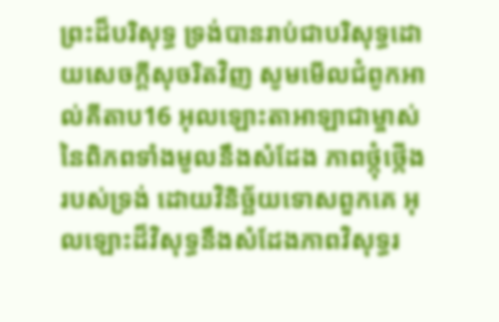ព្រះដ៏បរិសុទ្ធ ទ្រង់បានរាប់ជាបរិសុទ្ធដោយសេចក្ដីសុចរិតវិញ សូមមើលជំពូកអាល់គីតាប16 អុលឡោះតាអាឡាជាម្ចាស់នៃពិភពទាំងមូលនឹងសំដែង ភាពថ្កុំថ្កើងរបស់ទ្រង់ ដោយវិនិច្ឆ័យទោសពួកគេ អុលឡោះដ៏វិសុទ្ធនឹងសំដែងភាពវិសុទ្ធរ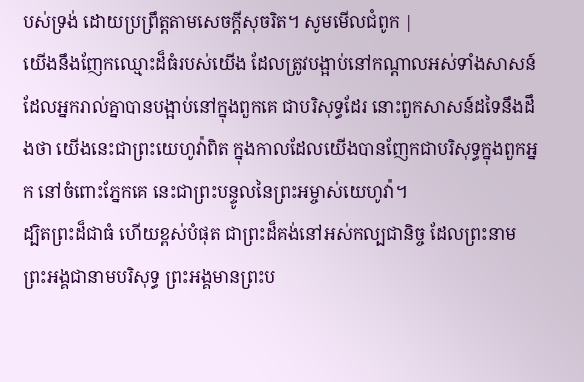បស់ទ្រង់ ដោយប្រព្រឹត្តតាមសេចក្ដីសុចរិត។ សូមមើលជំពូក |
យើងនឹងញែកឈ្មោះដ៏ធំរបស់យើង ដែលត្រូវបង្អាប់នៅកណ្ដាលអស់ទាំងសាសន៍ ដែលអ្នករាល់គ្នាបានបង្អាប់នៅក្នុងពួកគេ ជាបរិសុទ្ធដែរ នោះពួកសាសន៍ដទៃនឹងដឹងថា យើងនេះជាព្រះយេហូវ៉ាពិត ក្នុងកាលដែលយើងបានញែកជាបរិសុទ្ធក្នុងពួកអ្នក នៅចំពោះភ្នែកគេ នេះជាព្រះបន្ទូលនៃព្រះអម្ចាស់យេហូវ៉ា។
ដ្បិតព្រះដ៏ជាធំ ហើយខ្ពស់បំផុត ជាព្រះដ៏គង់នៅអស់កល្បជានិច្ច ដែលព្រះនាមព្រះអង្គជានាមបរិសុទ្ធ ព្រះអង្គមានព្រះប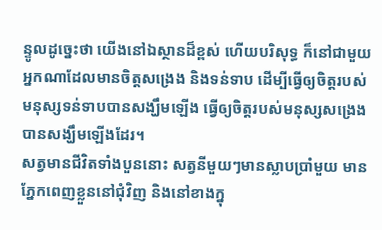ន្ទូលដូច្នេះថា យើងនៅឯស្ថានដ៏ខ្ពស់ ហើយបរិសុទ្ធ ក៏នៅជាមួយអ្នកណាដែលមានចិត្តសង្រេង និងទន់ទាប ដើម្បីធ្វើឲ្យចិត្តរបស់មនុស្សទន់ទាបបានសង្ឃឹមឡើង ធ្វើឲ្យចិត្តរបស់មនុស្សសង្រេងបានសង្ឃឹមឡើងដែរ។
សត្វមានជីវិតទាំងបួននោះ សត្វនីមួយៗមានស្លាបប្រាំមួយ មានភ្នែកពេញខ្លួននៅជុំវិញ និងនៅខាងក្នុ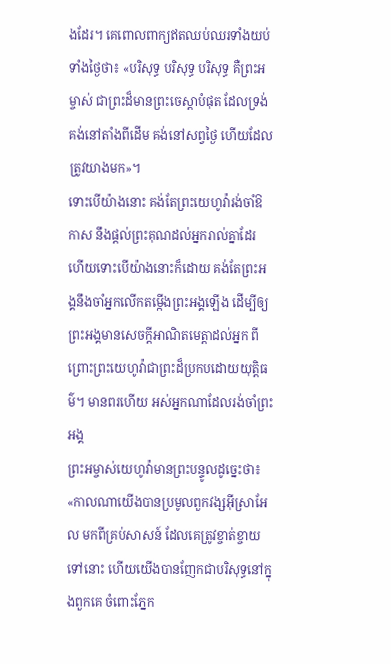ងដែរ។ គេពោលពាក្យឥតឈប់ឈរទាំងយប់ទាំងថ្ងៃថា៖ «បរិសុទ្ធ បរិសុទ្ធ បរិសុទ្ធ គឺព្រះអម្ចាស់ ជាព្រះដ៏មានព្រះចេស្តាបំផុត ដែលទ្រង់គង់នៅតាំងពីដើម គង់នៅសព្វថ្ងៃ ហើយដែលត្រូវយាងមក»។
ទោះបើយ៉ាងនោះ គង់តែព្រះយេហូវ៉ារង់ចាំឱកាស នឹងផ្តល់ព្រះគុណដល់អ្នករាល់គ្នាដែរ ហើយទោះបើយ៉ាងនោះក៏ដោយ គង់តែព្រះអង្គនឹងចាំអ្នកលើកតម្កើងព្រះអង្គឡើង ដើម្បីឲ្យព្រះអង្គមានសេចក្ដីអាណិតមេត្តាដល់អ្នក ពីព្រោះព្រះយេហូវ៉ាជាព្រះដ៏ប្រកបដោយយុត្តិធម៌។ មានពរហើយ អស់អ្នកណាដែលរង់ចាំព្រះអង្គ
ព្រះអម្ចាស់យេហូវ៉ាមានព្រះបន្ទូលដូច្នេះថា៖ «កាលណាយើងបានប្រមូលពួកវង្សអ៊ីស្រាអែល មកពីគ្រប់សាសន៍ ដែលគេត្រូវខ្ចាត់ខ្ចាយទៅនោះ ហើយយើងបានញែកជាបរិសុទ្ធនៅក្នុងពួកគេ ចំពោះភ្នែក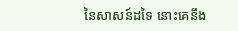នៃសាសន៍ដទៃ នោះគេនឹង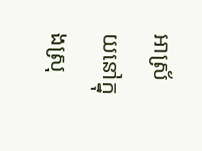អាស្រ័យនៅក្នុងស្រុ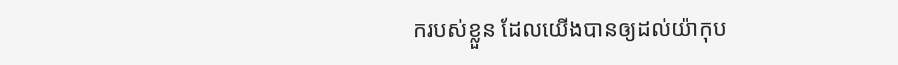ករបស់ខ្លួន ដែលយើងបានឲ្យដល់យ៉ាកុប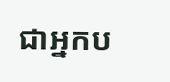ជាអ្នកប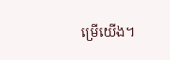ម្រើយើង។